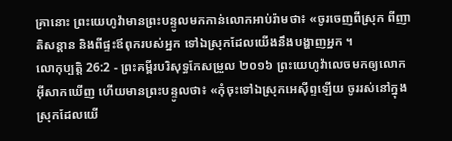គ្រានោះ ព្រះយេហូវ៉ាមានព្រះបន្ទូលមកកាន់លោកអាប់រ៉ាមថា៖ «ចូរចេញពីស្រុក ពីញាតិសន្តាន និងពីផ្ទះឪពុករបស់អ្នក ទៅឯស្រុកដែលយើងនឹងបង្ហាញអ្នក ។
លោកុប្បត្តិ 26:2 - ព្រះគម្ពីរបរិសុទ្ធកែសម្រួល ២០១៦ ព្រះយេហូវ៉ាលេចមកឲ្យលោកអ៊ីសាកឃើញ ហើយមានព្រះបន្ទូលថា៖ «កុំចុះទៅឯស្រុកអេស៊ីព្ទឡើយ ចូររស់នៅក្នុងស្រុកដែលយើ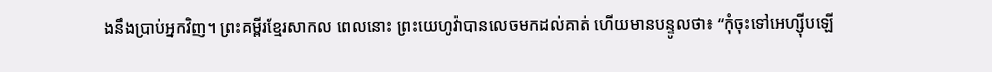ងនឹងប្រាប់អ្នកវិញ។ ព្រះគម្ពីរខ្មែរសាកល ពេលនោះ ព្រះយេហូវ៉ាបានលេចមកដល់គាត់ ហើយមានបន្ទូលថា៖ “កុំចុះទៅអេហ្ស៊ីបឡើ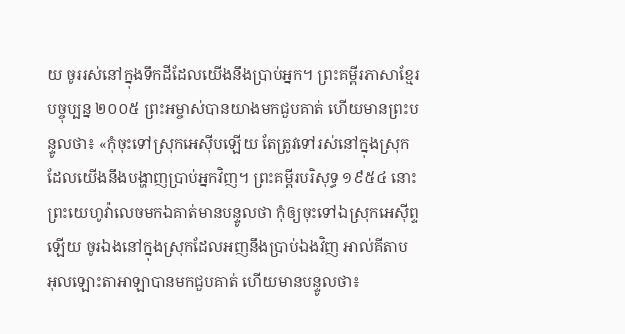យ ចូររស់នៅក្នុងទឹកដីដែលយើងនឹងប្រាប់អ្នក។ ព្រះគម្ពីរភាសាខ្មែរបច្ចុប្បន្ន ២០០៥ ព្រះអម្ចាស់បានយាងមកជួបគាត់ ហើយមានព្រះបន្ទូលថា៖ «កុំចុះទៅស្រុកអេស៊ីបឡើយ តែត្រូវទៅរស់នៅក្នុងស្រុក ដែលយើងនឹងបង្ហាញប្រាប់អ្នកវិញ។ ព្រះគម្ពីរបរិសុទ្ធ ១៩៥៤ នោះព្រះយេហូវ៉ាលេចមកឯគាត់មានបន្ទូលថា កុំឲ្យចុះទៅឯស្រុកអេស៊ីព្ទឡើយ ចូរឯងនៅក្នុងស្រុកដែលអញនឹងប្រាប់ឯងវិញ អាល់គីតាប អុលឡោះតាអាឡាបានមកជួបគាត់ ហើយមានបន្ទូលថា៖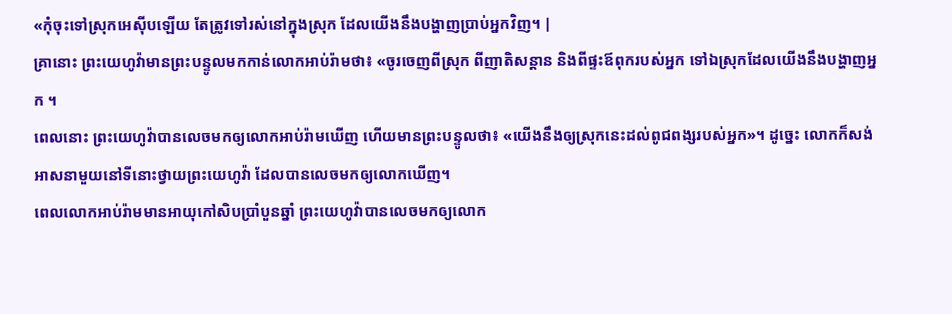«កុំចុះទៅស្រុកអេស៊ីបឡើយ តែត្រូវទៅរស់នៅក្នុងស្រុក ដែលយើងនឹងបង្ហាញប្រាប់អ្នកវិញ។ |
គ្រានោះ ព្រះយេហូវ៉ាមានព្រះបន្ទូលមកកាន់លោកអាប់រ៉ាមថា៖ «ចូរចេញពីស្រុក ពីញាតិសន្តាន និងពីផ្ទះឪពុករបស់អ្នក ទៅឯស្រុកដែលយើងនឹងបង្ហាញអ្នក ។
ពេលនោះ ព្រះយេហូវ៉ាបានលេចមកឲ្យលោកអាប់រ៉ាមឃើញ ហើយមានព្រះបន្ទូលថា៖ «យើងនឹងឲ្យស្រុកនេះដល់ពូជពង្សរបស់អ្នក»។ ដូច្នេះ លោកក៏សង់អាសនាមួយនៅទីនោះថ្វាយព្រះយេហូវ៉ា ដែលបានលេចមកឲ្យលោកឃើញ។
ពេលលោកអាប់រ៉ាមមានអាយុកៅសិបប្រាំបួនឆ្នាំ ព្រះយេហូវ៉ាបានលេចមកឲ្យលោក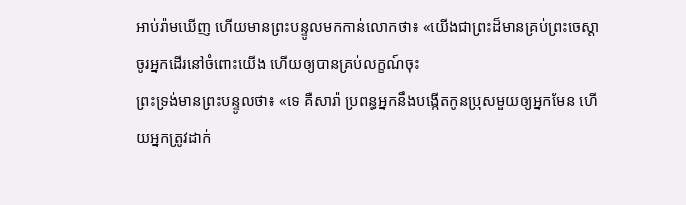អាប់រ៉ាមឃើញ ហើយមានព្រះបន្ទូលមកកាន់លោកថា៖ «យើងជាព្រះដ៏មានគ្រប់ព្រះចេស្តា ចូរអ្នកដើរនៅចំពោះយើង ហើយឲ្យបានគ្រប់លក្ខណ៍ចុះ
ព្រះទ្រង់មានព្រះបន្ទូលថា៖ «ទេ គឺសារ៉ា ប្រពន្ធអ្នកនឹងបង្កើតកូនប្រុសមួយឲ្យអ្នកមែន ហើយអ្នកត្រូវដាក់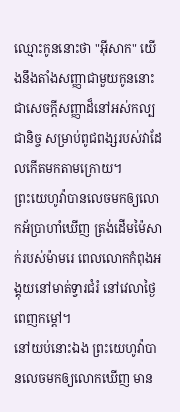ឈ្មោះកូននោះថា "អ៊ីសាក" យើងនឹងតាំងសញ្ញាជាមួយកូននោះ ជាសេចក្ដីសញ្ញាដ៏នៅអស់កល្បជានិច្ច សម្រាប់ពូជពង្សរបស់វាដែលកើតមកតាមក្រោយ។
ព្រះយេហូវ៉ាបានលេចមកឲ្យលោកអ័ប្រាហាំឃើញ ត្រង់ដើមម៉ៃសាក់របស់ម៉ាមរេ ពេលលោកកំពុងអង្គុយនៅមាត់ទ្វារជំរំ នៅវេលាថ្ងៃពេញកម្ដៅ។
នៅយប់នោះឯង ព្រះយេហូវ៉ាបានលេចមកឲ្យលោកឃើញ មាន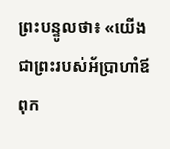ព្រះបន្ទូលថា៖ «យើងជាព្រះរបស់អ័ប្រាហាំឪពុក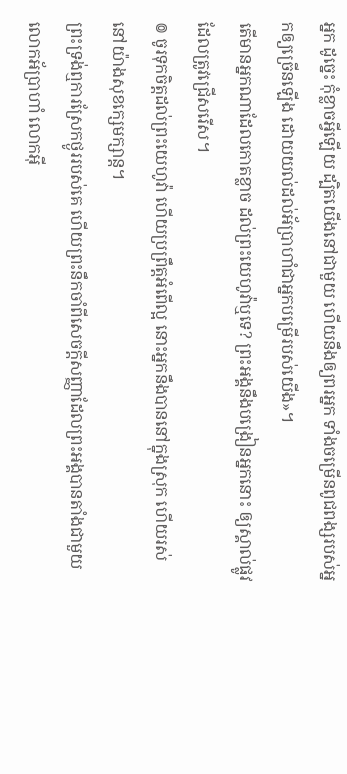អ្នក ដូច្នេះ កុំខ្លាចអ្វីឡើយ ដ្បិតយើងនៅជាមួយ ហើយនឹងឲ្យពរអ្នក ទាំងចម្រើនពូជពង្សរបស់អ្នកឲ្យច្រើនឡើង ដោយយល់ដល់អ័ប្រាហាំជាអ្នកបម្រើរបស់យើង»។
តើមានអ្នកណាដែលកោតខ្លាច ដល់ព្រះយេហូវ៉ាឬទេ? ព្រះអង្គនឹងបង្រៀនអ្នកនោះ ឲ្យស្គាល់ផ្លូវដែលត្រូវជ្រើសរើស។
៙ ចូរទុកចិត្តដល់ព្រះយេហូវ៉ា ហើយប្រព្រឹត្តអំពើល្អ នោះអ្នកនឹងបាននៅក្នុងស្រុក ហើយរស់នៅយ៉ាងសុខក្សេមក្សាន្ត។
ព្រះទ្រង់ឮការស្រែកថ្ងូររបស់គេ ហើយព្រះនឹកចាំពីសេចក្ដីសញ្ញាដែលព្រះអង្គបានតាំងជាមួយលោកអ័ប្រាហាំ លោកអ៊ី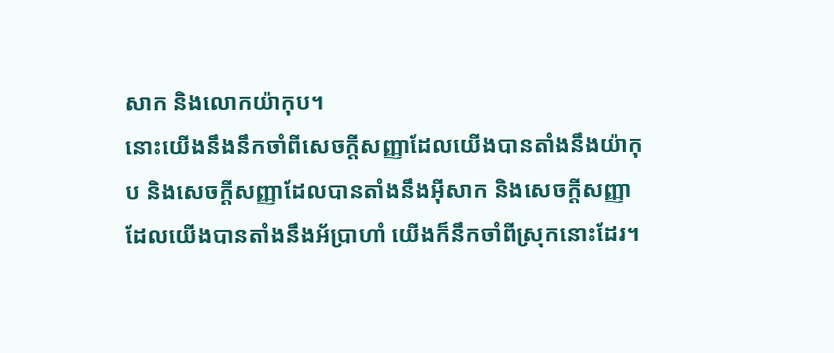សាក និងលោកយ៉ាកុប។
នោះយើងនឹងនឹកចាំពីសេចក្ដីសញ្ញាដែលយើងបានតាំងនឹងយ៉ាកុប និងសេចក្ដីសញ្ញាដែលបានតាំងនឹងអ៊ីសាក និងសេចក្ដីសញ្ញាដែលយើងបានតាំងនឹងអ័ប្រាហាំ យើងក៏នឹកចាំពីស្រុកនោះដែរ។